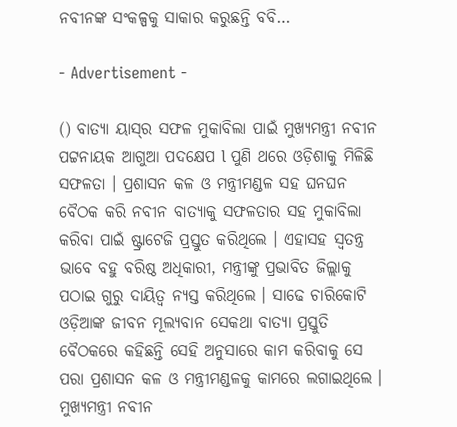ନବୀନଙ୍କ ସଂକଳ୍ପକୁ ସାକାର କରୁଛନ୍ତି ବବି…

- Advertisement -

() ବାତ୍ୟା ୟାସ୍‌ର ସଫଳ ମୁକାବିଲା ପାଇଁ ମୁଖ୍ୟମନ୍ତ୍ରୀ ନବୀନ ପଟ୍ଟନାୟକ ଆଗୁଆ ପଦକ୍ଷେପ l ପୁଣି ଥରେ ଓଡ଼ିଶାକୁ ମିଳିଛି ସଫଳତା । ପ୍ରଶାସନ କଳ ଓ ମନ୍ତ୍ରୀମଣ୍ଡଳ ସହ ଘନଘନ ବୈଠକ କରି ନବୀନ ବାତ୍ୟାକୁ ସଫଳତାର ସହ ମୁକାବିଲା କରିବା ପାଇଁ ଷ୍ଟ୍ରାଟେଜି ପ୍ରସ୍ତୁତ କରିଥିଲେ । ଏହାସହ ସ୍ୱତନ୍ତ୍ର ଭାବେ ବହୁ ବରିଷ୍ଠ ଅଧିକାରୀ, ମନ୍ତ୍ରୀଙ୍କୁ ପ୍ରଭାବିତ ଜିଲ୍ଲାକୁ ପଠାଇ ଗୁରୁ ଦାୟିତ୍ୱ ନ୍ୟସ୍ତ କରିଥିଲେ । ସାଢେ ଚାରିକୋଟି ଓଡ଼ିଆଙ୍କ ଜୀବନ ମୂଲ୍ୟବାନ ସେକଥା ବାତ୍ୟା ପ୍ରସ୍ତୁତି ବୈଠକରେ କହିଛନ୍ତି ସେହି ଅନୁସାରେ କାମ କରିବାକୁ ସେ ପରା ପ୍ରଶାସନ କଳ ଓ ମନ୍ତ୍ରୀମଣ୍ଡଳକୁ କାମରେ ଲଗାଇଥିଲେ ।
ମୁଖ୍ୟମନ୍ତ୍ରୀ ନବୀନ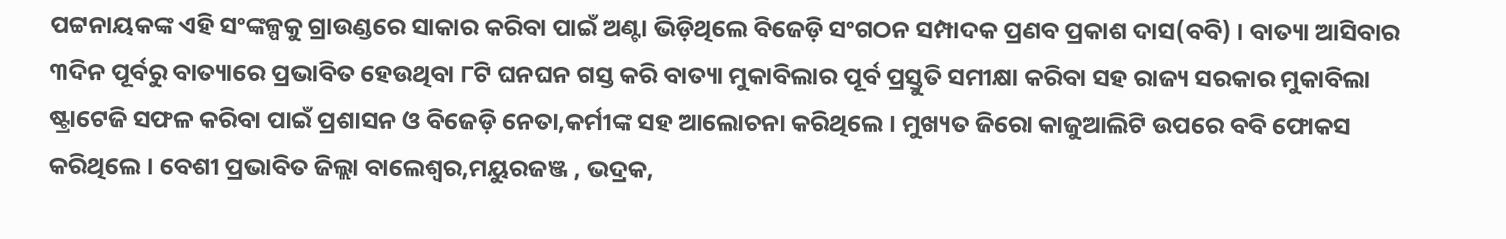ପଟ୍ଟନାୟକଙ୍କ ଏହି ସଂଙ୍କଳ୍ପକୁ ଗ୍ରାଉଣ୍ଡରେ ସାକାର କରିବା ପାଇଁ ଅଣ୍ଟା ଭିଡ଼ିଥିଲେ ବିଜେଡ଼ି ସଂଗଠନ ସମ୍ପାଦକ ପ୍ରଣବ ପ୍ରକାଶ ଦାସ(ବବି) । ବାତ୍ୟା ଆସିବାର ୩ଦିନ ପୂର୍ବରୁ ବାତ୍ୟାରେ ପ୍ରଭାବିତ ହେଉଥିବା ୮ଟି ଘନଘନ ଗସ୍ତ କରି ବାତ୍ୟା ମୁକାବିଲାର ପୂର୍ବ ପ୍ରସ୍ତୁତି ସମୀକ୍ଷା କରିବା ସହ ରାଜ୍ୟ ସରକାର ମୁକାବିଲା ଷ୍ଟ୍ରାଟେଜି ସଫଳ କରିବା ପାଇଁ ପ୍ରଶାସନ ଓ ବିଜେଡ଼ି ନେତା,କର୍ମୀଙ୍କ ସହ ଆଲୋଚନା କରିଥିଲେ । ମୁଖ୍ୟତ ଜିରୋ କାଜୁଆଲିଟି ଉପରେ ବବି ଫୋକସ କରିଥିଲେ । ବେଶୀ ପ୍ରଭାବିତ ଜିଲ୍ଲା ବାଲେଶ୍ୱର,ମୟୁରଜଞ୍ଜ , ଭଦ୍ରକ,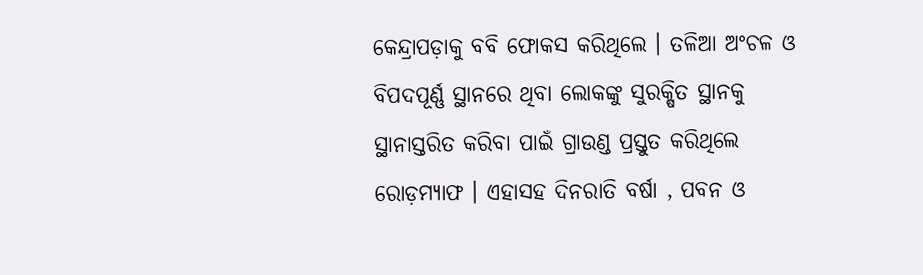କେନ୍ଦ୍ରାପଡ଼ାକୁ ବବି ଫୋକସ କରିଥିଲେ । ତଳିଆ ଅଂଚଳ ଓ ବିପଦପୂର୍ଣ୍ଣ ସ୍ଥାନରେ ଥିବା ଲୋକଙ୍କୁ ସୁରକ୍ଷିତ ସ୍ଥାନକୁ ସ୍ଥାନାସ୍ତରିତ କରିବା ପାଇଁ ଗ୍ରାଉଣ୍ଡ ପ୍ରସ୍ତୁତ କରିଥିଲେ ରୋଡ଼ମ୍ୟାଫ । ଏହାସହ ଦିନରାତି ବର୍ଷା , ପବନ ଓ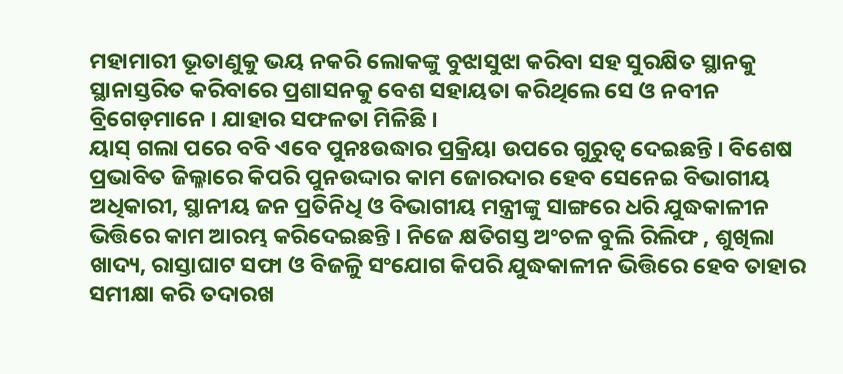ମହାମାରୀ ଭୂତାଣୁକୁ ଭୟ ନକରି ଲୋକଙ୍କୁ ବୁଝାସୁଝା କରିବା ସହ ସୁରକ୍ଷିତ ସ୍ଥାନକୁ ସ୍ଥାନାସ୍ତରିତ କରିବାରେ ପ୍ରଶାସନକୁ ବେଶ ସହାୟତା କରିଥିଲେ ସେ ଓ ନବୀନ ବ୍ରିଗେଡ଼ମାନେ । ଯାହାର ସଫଳତା ମିଳିଛି ।
ୟାସ୍ ଗଲା ପରେ ବବି ଏବେ ପୁନଃଉଦ୍ଧାର ପ୍ରକ୍ରିୟା ଉପରେ ଗୁରୁତ୍ୱ ଦେଇଛନ୍ତି । ବିଶେଷ ପ୍ରଭାବିତ ଜିଲ୍ଳାରେ କିପରି ପୁନଉଦ୍ଦାର କାମ ଜୋରଦାର ହେବ ସେନେଇ ବିଭାଗୀୟ ଅଧିକାରୀ, ସ୍ଥାନୀୟ ଜନ ପ୍ରତିନିଧି ଓ ବିଭାଗୀୟ ମନ୍ତ୍ରୀଙ୍କୁ ସାଙ୍ଗରେ ଧରି ଯୁଦ୍ଧକାଳୀନ ଭିତ୍ତିରେ କାମ ଆରମ୍ଭ କରିଦେଇଛନ୍ତି । ନିଜେ କ୍ଷତିଗସ୍ତ ଅଂଚଳ ବୁଲି ରିଲିଫ , ଶୁଖିଲା ଖାଦ୍ୟ, ରାସ୍ତାଘାଟ ସଫା ଓ ବିଜଳୁି ସଂଯୋଗ କିପରି ଯୁଦ୍ଧକାଳୀନ ଭିତ୍ତିରେ ହେବ ତାହାର ସମୀକ୍ଷା କରି ତଦାରଖ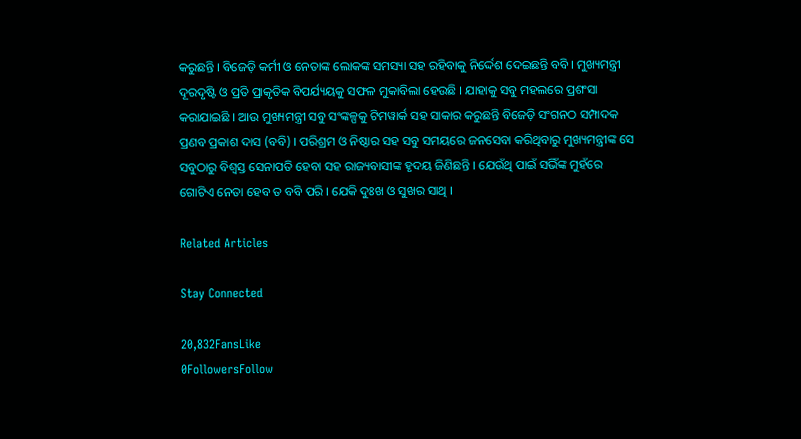କରୁଛନ୍ତି । ବିଜେଡ଼ି କର୍ମୀ ଓ ନେତାଙ୍କ ଲୋକଙ୍କ ସମସ୍ୟା ସହ ରହିବାକୁ ନିର୍ଦ୍ଦେଶ ଦେଇଛନ୍ତି ବବି । ମୁଖ୍ୟମନ୍ତ୍ରୀ ଦୂରଦୃଷ୍ଟି ଓ ପ୍ରତି ପ୍ରାକୃତିକ ବିପର୍ଯ୍ୟୟକୁ ସଫଳ ମୁକାବିଲା ହେଉଛି । ଯାହାକୁ ସବୁ ମହଲରେ ପ୍ରଶଂସା କରାଯାଇଛି । ଆଉ ମୁଖ୍ୟମନ୍ତ୍ରୀ ସବୁ ସଂଙ୍କଳ୍ପକୁ ଟିମୱାର୍କ ସହ ସାକାର କରୁଛନ୍ତି ବିଜେଡ଼ି ସଂଗନଠ ସମ୍ପାଦକ ପ୍ରଣବ ପ୍ରକାଶ ଦାସ (ବବି) । ପରିଶ୍ରମ ଓ ନିଷ୍ଠାର ସହ ସବୁ ସମୟରେ ଜନସେବା କରିଥିବାରୁ ମୁଖ୍ୟମନ୍ତ୍ରୀଙ୍କ ସେ ସବୁଠାରୁ ବିଶ୍ୱସ୍ତ ସେନାପତି ହେବା ସହ ରାଜ୍ୟବାସୀଙ୍କ ହୃଦୟ ଜିଣିଛନ୍ତି । ଯେଉଁଥି ପାଇଁ ସଭିଁଙ୍କ ମୁହଁରେ ଗୋଟିଏ ନେତା ହେବ ତ ବବି ପରି । ଯେକି ଦୁଃଖ ଓ ସୁଖର ସାଥି ।

Related Articles

Stay Connected

20,832FansLike
0FollowersFollow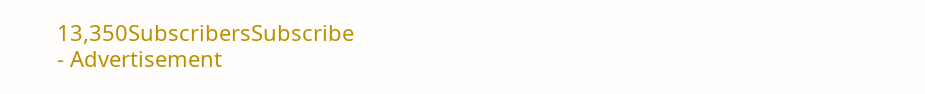13,350SubscribersSubscribe
- Advertisement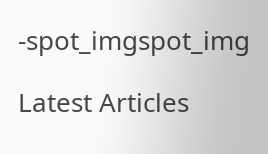-spot_imgspot_img

Latest Articles